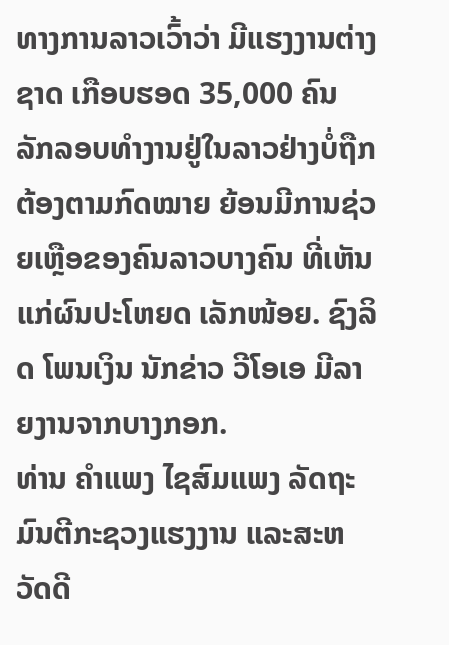ທາງການລາວເວົ້າວ່າ ມີແຮງງານຕ່າງຊາດ ເກືອບຮອດ 35,000 ຄົນ ລັກລອບທຳງານຢູ່ໃນລາວຢ່າງບໍ່ຖືກຕ້ອງຕາມກົດໝາຍ ຍ້ອນມີການຊ່ວຍເຫຼືອຂອງຄົນລາວບາງຄົນ ທີ່ເຫັນແກ່ຜົນປະໂຫຍດ ເລັກໜ້ອຍ. ຊົງລິດ ໂພນເງິນ ນັກຂ່າວ ວີໂອເອ ມີລາຍງານຈາກບາງກອກ.
ທ່ານ ຄຳແພງ ໄຊສົມແພງ ລັດຖະມົນຕີກະຊວງແຮງງານ ແລະສະຫວັດດີ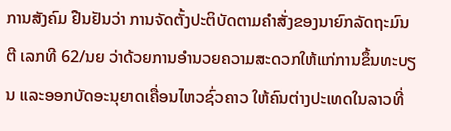ການສັງຄົມ ຢືນຢັນວ່າ ການຈັດຕັ້ງປະຕິບັດຕາມຄຳສັ່ງຂອງນາຍົກລັດຖະມົນຕີ ເລກທີ 62/ນຍ ວ່າດ້ວຍການອຳນວຍຄວາມສະດວກໃຫ້ແກ່ການຂຶ້ນທະບຽນ ແລະອອກບັດອະນຸຍາດເຄື່ອນໄຫວຊົ່ວຄາວ ໃຫ້ຄົນຕ່າງປະເທດໃນລາວທີ່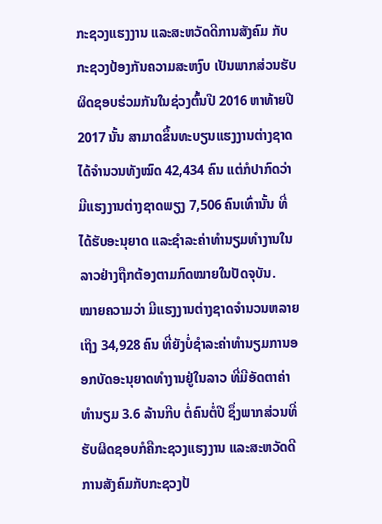ກະຊວງແຮງງານ ແລະສະຫວັດດີການສັງຄົມ ກັບກະຊວງປ້ອງກັນຄວາມສະຫງົບ ເປັນພາກສ່ວນຮັບຜິດຊອບຮ່ວມກັນໃນຊ່ວງຕົ້ນປີ 2016 ຫາທ້າຍປີ 2017 ນັ້ນ ສາມາດຂຶ້ນທະບຽນແຮງງານຕ່າງຊາດໄດ້ຈຳນວນທັງໝົດ 42,434 ຄົນ ແຕ່ກໍປາກົດວ່າ ມີແຮງງານຕ່າງຊາດພຽງ 7,506 ຄົນເທົ່ານັ້ນ ທີ່ໄດ້ຮັບອະນຸຍາດ ແລະຊຳລະຄ່າທຳນຽມທຳງານໃນລາວຢ່າງຖືກຕ້ອງຕາມກົດໝາຍໃນປັດຈຸບັນ.
ໝາຍຄວາມວ່າ ມີແຮງງານຕ່າງຊາດຈຳນວນຫລາຍເຖິງ 34,928 ຄົນ ທີ່ຍັງບໍ່ຊຳລະຄ່າທຳນຽມການອອກບັດອະນຸຍາດທຳງານຢູ່ໃນລາວ ທີ່ມີອັດຕາຄ່າທຳນຽມ 3.6 ລ້ານກີບ ຕໍ່ຄົນຕໍ່ປີ ຊຶ່ງພາກສ່ວນທີ່ຮັບຜິດຊອບກໍຄືກະຊວງແຮງງານ ແລະສະຫວັດດີການສັງຄົມກັບກະຊວງປ້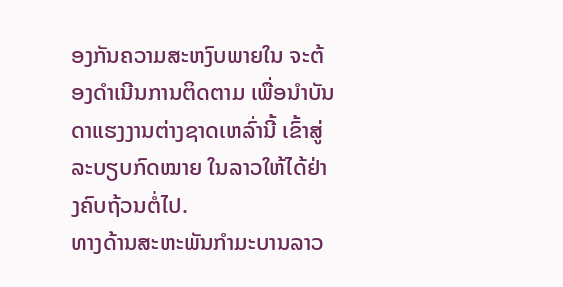ອງກັນຄວາມສະຫງົບພາຍໃນ ຈະຕ້ອງດຳເນີນການຕິດຕາມ ເພື່ອນຳບັນດາແຮງງານຕ່າງຊາດເຫລົ່ານີ້ ເຂົ້າສູ່ລະບຽບກົດໝາຍ ໃນລາວໃຫ້ໄດ້ຢ່າງຄົບຖ້ວນຕໍ່ໄປ.
ທາງດ້ານສະຫະພັນກຳມະບານລາວ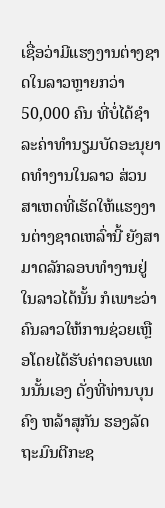ເຊື່ອວ່າມີແຮງງານຕ່າງຊາດໃນລາວຫຼາຍກວ່າ 50,000 ຄົນ ທີ່ບໍ່ໄດ້ຊຳລະຄ່າທຳນຽມບັດອະນຸຍາດທຳງານໃນລາວ ສ່ວນສາເຫດທີ່ເຮັດໃຫ້ແຮງງານຕ່າງຊາດເຫລົ່ານີ້ ຍັງສາມາດລັກລອບທຳງານຢູ່ໃນລາວໄດ້ນັ້ນ ກໍເພາະວ່າຄົນລາວໃຫ້ການຊ່ວຍເຫຼືອໂດຍໄດ້ຮັບຄ່າຕອບແທນນັ້ນເອງ ດັ່ງທີ່ທ່ານບຸນຄົງ ຫລ້າສຸກັນ ຮອງລັດຖະມົນຕີກະຊ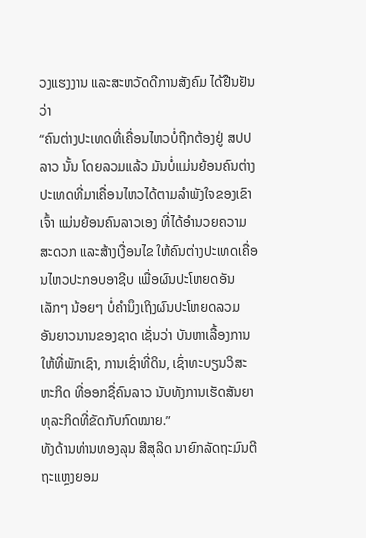ວງແຮງງານ ແລະສະຫວັດດີການສັງຄົມ ໄດ້ຢືນຢັນວ່າ
“ຄົນຕ່າງປະເທດທີ່ເຄື່ອນໄຫວບໍ່ຖືກຕ້ອງຢູ່ ສປປ ລາວ ນັ້ນ ໂດຍລວມແລ້ວ ມັນບໍ່ແມ່ນຍ້ອນຄົນຕ່າງປະເທດທີ່ມາເຄື່ອນໄຫວໄດ້ຕາມລຳພັງໃຈຂອງເຂົາເຈົ້າ ແມ່ນຍ້ອນຄົນລາວເອງ ທີ່ໄດ້ອຳນວຍຄວາມສະດວກ ແລະສ້າງເງື່ອນໄຂ ໃຫ້ຄົນຕ່າງປະເທດເຄື່ອນໄຫວປະກອບອາຊີບ ເພື່ອຜົນປະໂຫຍດອັນເລັກໆ ນ້ອຍໆ ບໍ່ຄຳນຶງເຖິງຜົນປະໂຫຍດລວມ ອັນຍາວນານຂອງຊາດ ເຊັ່ນວ່າ ບັນຫາເລື້ອງການໃຫ້ທີ່ພັກເຊົາ, ການເຊົ່າທີ່ດິນ, ເຊົ່າທະບຽນວິສະຫະກິດ ທີ່ອອກຊື່ຄົນລາວ ນັບທັງການເຮັດສັນຍາທຸລະກິດທີ່ຂັດກັບກົດໝາຍ.”
ທັງດ້ານທ່ານທອງລຸນ ສີສຸລິດ ນາຍົກລັດຖະມົນຕີ ຖະແຫຼງຍອມ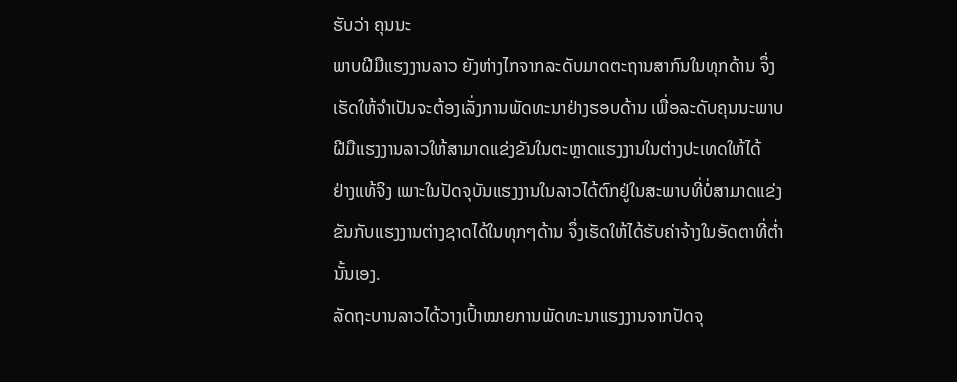ຮັບວ່າ ຄຸນນະ
ພາບຝີມືແຮງງານລາວ ຍັງຫ່າງໄກຈາກລະດັບມາດຕະຖານສາກົນໃນທຸກດ້ານ ຈຶ່ງ
ເຮັດໃຫ້ຈຳເປັນຈະຕ້ອງເລັ່ງການພັດທະນາຢ່າງຮອບດ້ານ ເພື່ອລະດັບຄຸນນະພາບ
ຝີມືແຮງງານລາວໃຫ້ສາມາດແຂ່ງຂັນໃນຕະຫຼາດແຮງງານໃນຕ່າງປະເທດໃຫ້ໄດ້
ຢ່າງແທ້ຈິງ ເພາະໃນປັດຈຸບັນແຮງງານໃນລາວໄດ້ຕົກຢູ່ໃນສະພາບທີ່ບໍ່ສາມາດແຂ່ງ
ຂັນກັບແຮງງານຕ່າງຊາດໄດ້ໃນທຸກໆດ້ານ ຈຶ່ງເຮັດໃຫ້ໄດ້ຮັບຄ່າຈ້າງໃນອັດຕາທີ່ຕໍ່າ
ນັ້ນເອງ.
ລັດຖະບານລາວໄດ້ວາງເປົ້າໝາຍການພັດທະນາແຮງງານຈາກປັດຈຸ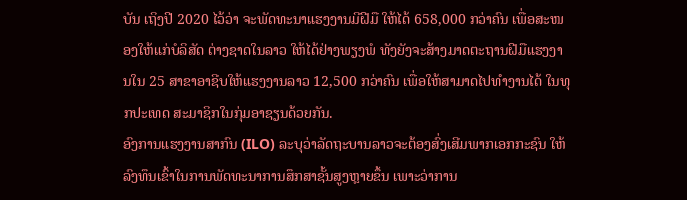ບັນ ເຖິງປີ 2020 ໄວ້ວ່າ ຈະພັດທະນາແຮງງານມີຝີມື ໃຫ້ໄດ້ 658,000 ກວ່າຄົນ ເພື່ອສະໜອງໃຫ້ແກ່ບໍລິສັດ ຕ່າງຊາດໃນລາວ ໃຫ້ໄດ້ຢ່າງພຽງພໍ ທັງຍັງຈະສ້າງມາດຕະຖານຝີມືແຮງງານໃນ 25 ສາຂາອາຊີບໃຫ້ແຮງງານລາວ 12,500 ກວ່າຄົນ ເພື່ອໃຫ້ສາມາດໄປທຳງານໄດ້ ໃນທຸກປະເທດ ສະມາຊິກໃນກຸ່ມອາຊຽນດ້ວຍກັນ.
ອົງການແຮງງານສາກົນ (ILO) ລະບຸວ່າລັດຖະບານລາວຈະຕ້ອງສົ່ງເສີມພາກເອກກະຊົນ ໃຫ້ລົງທຶນເຂົ້າໃນການພັດທະນາການສຶກສາຊັ້ນສູງຫຼາຍຂຶ້ນ ເພາະວ່າການ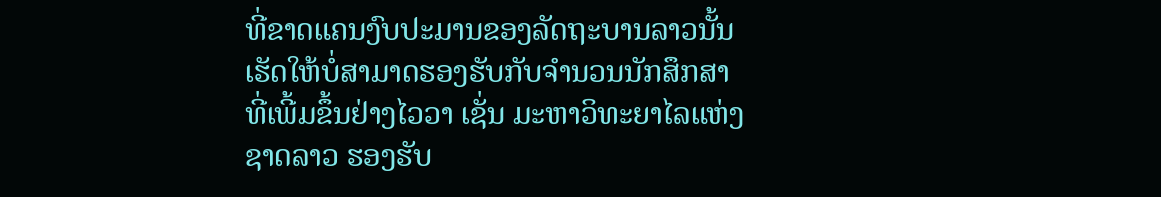ທີ່ຂາດແຄນງົບປະມານຂອງລັດຖະບານລາວນັ້ນ ເຮັດໃຫ້ບໍ່ສາມາດຮອງຮັບກັບຈຳນວນນັກສຶກສາ ທີ່ເພີ້ມຂຶ້ນຢ່າງໄວວາ ເຊັ່ນ ມະຫາວິທະຍາໄລແຫ່ງຊາດລາວ ຮອງຮັບ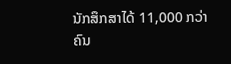ນັກສຶກສາໄດ້ 11,000 ກວ່າຄົນ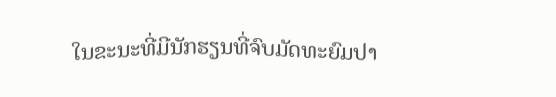ໃນຂະນະທີ່ມີນັກຮຽນທີ່ຈົບມັດທະຍົມປາ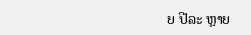ຍ ປີລະ ຫຼາຍ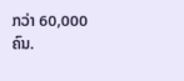ກວ່າ 60,000 ຄົນ.